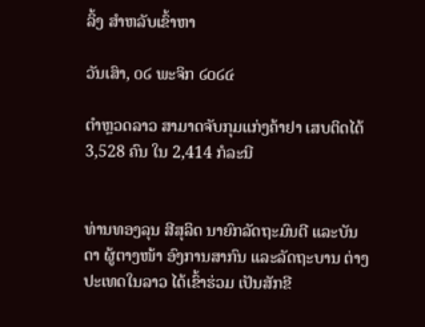ລິ້ງ ສຳຫລັບເຂົ້າຫາ

ວັນເສົາ, ໐໒ ພະຈິກ ໒໐໒໔

ຕຳຫຼວດລາວ ສາມາດຈັບກຸມແກ່ງຄ້າຢາ ເສບຕິດໄດ້ 3,528 ຄົນ ໃນ 2,414 ກໍລະນີ


ທ່ານທອງລຸນ ສີສຸລິດ ນາຍົກລັດຖະມົນຕີ ແລະບັນດາ ຜູ້ຕາງໜ້າ ອົງການສາກົນ ແລະລັດຖະບານ ຕ່າງປະເທດໃນລາວ ໄດ້ເຂົ້າຮ່ວມ ເປັນສັກຂີ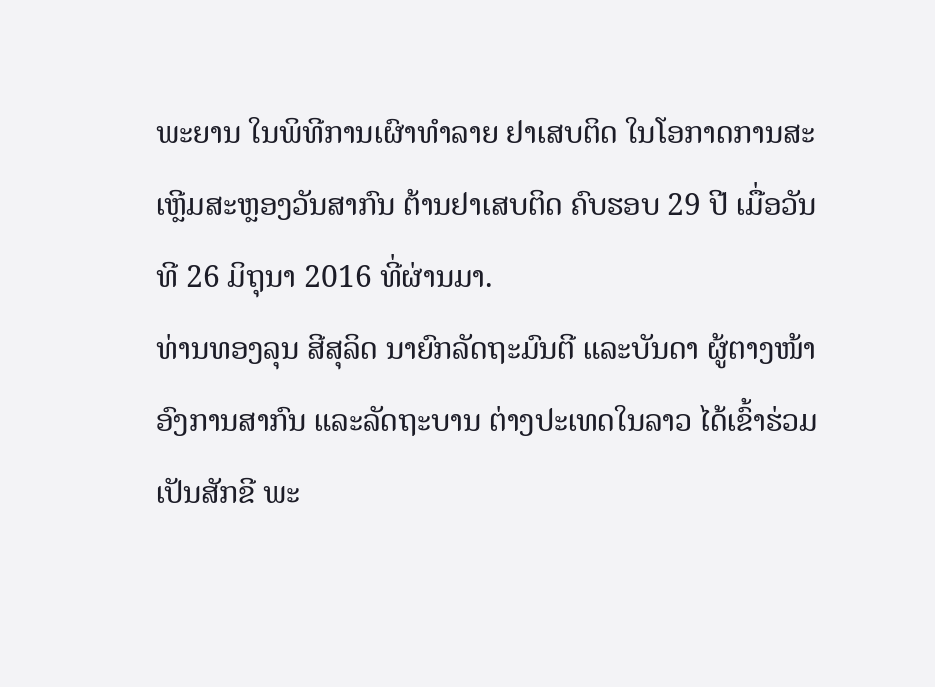ພະຍານ ໃນພິທີການເຜົາທຳລາຍ ຢາເສບຕິດ ໃນໂອກາດການສະເຫຼີມສະຫຼອງວັນສາກົນ ຕ້ານຢາເສບຕິດ ຄົບຮອບ 29 ປີ ເມື່ອວັນທີ 26 ມິຖຸນາ 2016 ທີ່ຜ່ານມາ.
ທ່ານທອງລຸນ ສີສຸລິດ ນາຍົກລັດຖະມົນຕີ ແລະບັນດາ ຜູ້ຕາງໜ້າ ອົງການສາກົນ ແລະລັດຖະບານ ຕ່າງປະເທດໃນລາວ ໄດ້ເຂົ້າຮ່ວມ ເປັນສັກຂີ ພະ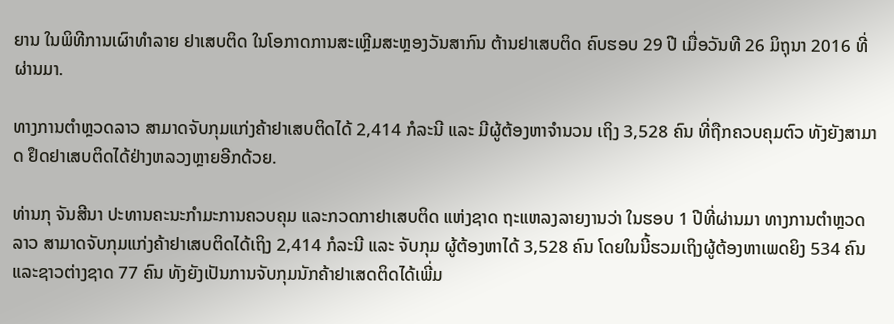ຍານ ໃນພິທີການເຜົາທຳລາຍ ຢາເສບຕິດ ໃນໂອກາດການສະເຫຼີມສະຫຼອງວັນສາກົນ ຕ້ານຢາເສບຕິດ ຄົບຮອບ 29 ປີ ເມື່ອວັນທີ 26 ມິຖຸນາ 2016 ທີ່ຜ່ານມາ.

ທາງການຕຳຫຼວດລາວ ສາມາດຈັບກຸມແກ່ງຄ້າຢາເສບຕິດໄດ້ 2,414 ກໍລະນີ ແລະ ມີຜູ້ຕ້ອງຫາຈຳນວນ ເຖິງ 3,528 ຄົນ ທີ່ຖືກຄວບຄຸມຕົວ ທັງຍັງສາມາດ ຢຶດຢາເສບຕິດໄດ້ຢ່າງຫລວງຫຼາຍອີກດ້ວຍ.

ທ່ານກຸ ຈັນສີນາ ປະທານຄະນະກຳມະການຄວບຄຸມ ແລະກວດກາຢາເສບຕິດ ແຫ່ງຊາດ ຖະແຫລງລາຍງານວ່າ ໃນຮອບ 1 ປີທີ່ຜ່ານມາ ທາງການຕຳຫຼວດ ລາວ ສາມາດຈັບກຸມແກ່ງຄ້າຢາເສບຕິດໄດ້ເຖິງ 2,414 ກໍລະນີ ແລະ ຈັບກຸມ ຜູ້ຕ້ອງຫາໄດ້ 3,528 ຄົນ ໂດຍໃນນີ້ຮວມເຖິງຜູ້ຕ້ອງຫາເພດຍິງ 534 ຄົນ ແລະຊາວຕ່າງຊາດ 77 ຄົນ ທັງຍັງເປັນການຈັບກຸມນັກຄ້າຢາເສດຕິດໄດ້ເພີ່ມ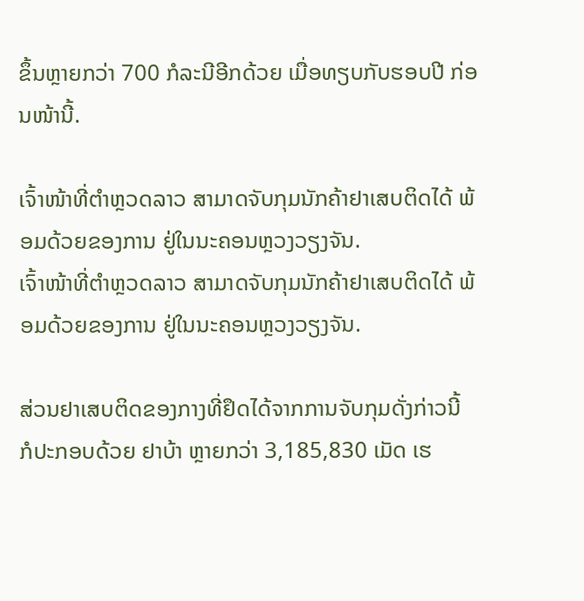ຂຶ້ນຫຼາຍກວ່າ 700 ກໍລະນີອີກດ້ວຍ ເມື່ອທຽບກັບຮອບປີ ກ່ອນໜ້ານີ້.

ເຈົ້າໜ້າທີ່ຕຳຫຼວດລາວ ສາມາດຈັບກຸມນັກຄ້າຢາເສບຕິດໄດ້ ພ້ອມດ້ວຍຂອງການ ຢູ່ໃນນະຄອນຫຼວງວຽງຈັນ.
ເຈົ້າໜ້າທີ່ຕຳຫຼວດລາວ ສາມາດຈັບກຸມນັກຄ້າຢາເສບຕິດໄດ້ ພ້ອມດ້ວຍຂອງການ ຢູ່ໃນນະຄອນຫຼວງວຽງຈັນ.

ສ່ວນຢາເສບຕິດຂອງກາງທີ່ຢຶດໄດ້ຈາກການຈັບກຸມດັ່ງກ່າວນີ້ ກໍປະກອບດ້ວຍ ຢາບ້າ ຫຼາຍກວ່າ 3,185,830 ເມັດ ເຮ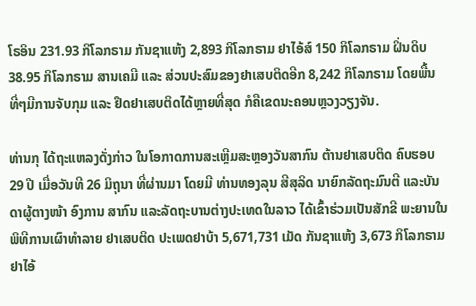ໂຣອິນ 231.93 ກິໂລກຣາມ ກັນຊາແຫ້ງ 2,893 ກິໂລກຣາມ ຢາໄອ້ສ໌ 150 ກິໂລກຣາມ ຝິ່ນດິບ 38.95 ກິໂລກຣາມ ສານເຄມີ ແລະ ສ່ວນປະສົມຂອງຢາເສບຕິດອີກ 8,242 ກິໂລກຣາມ ໂດຍພື້ນທີ່ໆມີການຈັບກຸມ ແລະ ຢຶດຢາເສບຕິດໄດ້ຫຼາຍທີ່ສຸດ ກໍຄືເຂດນະຄອນຫຼວງວຽງຈັນ.

ທ່ານກຸ ໄດ້ຖະແຫລງດັ່ງກ່າວ ໃນໂອກາດການສະເຫຼີມສະຫຼອງວັນສາກົນ ຕ້ານຢາເສບຕິດ ຄົບຮອບ 29 ປີ ເມື່ອວັນທີ 26 ມິຖຸນາ ທີ່ຜ່ານມາ ໂດຍມີ ທ່ານທອງລຸນ ສີສຸລິດ ນາຍົກລັດຖະມົນຕີ ແລະບັນດາຜູ້ຕາງໜ້າ ອົງການ ສາກົນ ແລະລັດຖະບານຕ່າງປະເທດໃນລາວ ໄດ້ເຂົ້າຮ່ວມເປັນສັກຂີ ພະຍານໃນພິທີການເຜົາທຳລາຍ ຢາເສບຕິດ ປະເພດຢາບ້າ 5,671,731 ເມັດ ກັນຊາແຫ້ງ 3,673 ກິໂລກຣາມ ຢາໄອ້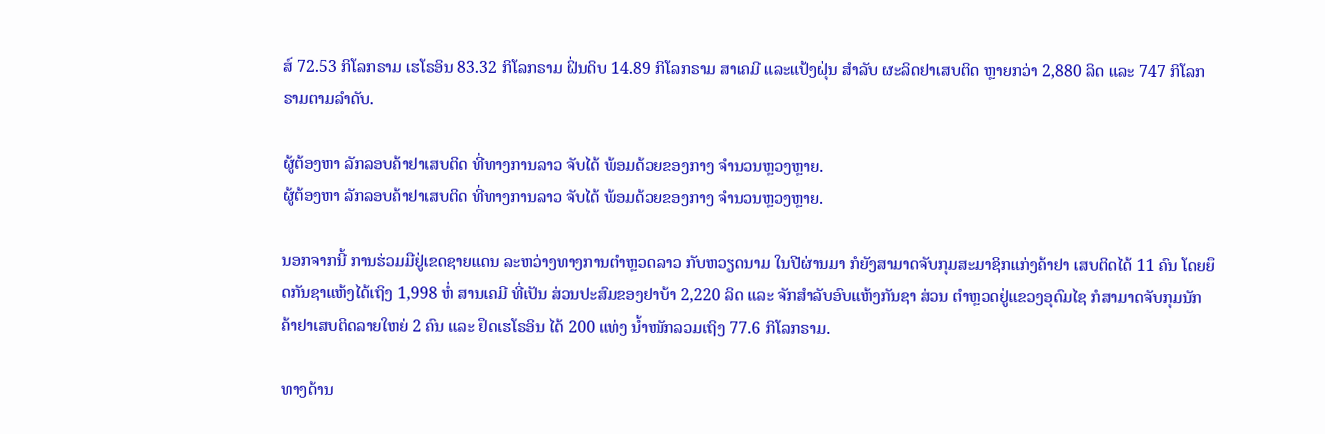ສ໌ 72.53 ກິໂລກຣາມ ເຮໂຣອິນ 83.32 ກິໂລກຣາມ ຝິ່ນດິບ 14.89 ກິໂລກຣາມ ສາເຄມີ ແລະແປ້ງຝຸ່ນ ສຳລັບ ຜະລິດຢາເສບຕິດ ຫຼາຍກວ່າ 2,880 ລິດ ແລະ 747 ກິໂລກຣາມຕາມລຳດັບ.

ຜູ້ຕ້ອງຫາ ລັກລອບຄ້າຢາເສບຕິດ ທີ່ທາງການລາວ ຈັບໄດ້ ພ້ອມດ້ວຍຂອງກາງ ຈຳນວນຫຼວງຫຼາຍ.
ຜູ້ຕ້ອງຫາ ລັກລອບຄ້າຢາເສບຕິດ ທີ່ທາງການລາວ ຈັບໄດ້ ພ້ອມດ້ວຍຂອງກາງ ຈຳນວນຫຼວງຫຼາຍ.

ນອກຈາກນີ້ ການຮ່ວມມືຢູ່ເຂດຊາຍແດນ ລະຫວ່າງທາງການຕຳຫຼວດລາວ ກັບຫວຽດນາມ ໃນປີຜ່ານມາ ກໍຍັງສາມາດຈັບກຸມສະມາຊິກແກ່ງຄ້າຢາ ເສບຕິດໄດ້ 11 ຄົນ ໂດຍຍຶດກັນຊາແຫ້ງໄດ້ເຖິງ 1,998 ຫໍ່ ສານເຄມີ ທີ່ເປັນ ສ່ວນປະສົມຂອງຢາບ້າ 2,220 ລິດ ແລະ ຈັກສຳລັບອົບແຫ້ງກັນຊາ ສ່ວນ ຕຳຫຼວດຢູ່ແຂວງອຸດົມໄຊ ກໍສາມາດຈັບກຸມນັກຄ້າຢາເສບຕິດລາຍໃຫຍ່ 2 ຄົນ ແລະ ຢຶດເຮໂຣອິນ ໄດ້ 200 ແທ່ງ ນ້ຳໜັກລວມເຖິງ 77.6 ກິໂລກຣາມ.

ທາງດ້ານ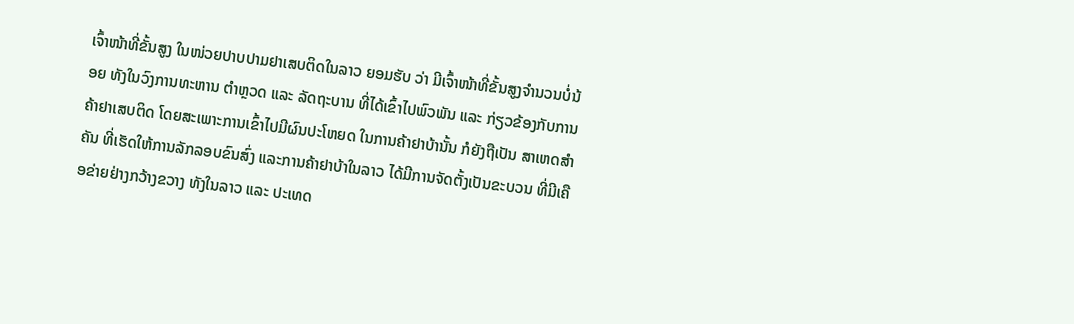ເຈົ້າໜ້າທີ່ຂັ້ນສູງ ໃນໜ່ວຍປາບປາມຢາເສບຕິດໃນລາວ ຍອມຮັບ ວ່າ ມີເຈົ້າໜ້າທີ່ຂັ້ນສູງຈຳນວນບໍ່ນ້ອຍ ທັງໃນວົງການທະຫານ ຕຳຫຼວດ ແລະ ລັດຖະບານ ທີ່ໄດ້ເຂົ້າໄປພົວພັນ ແລະ ກ່ຽວຂ້ອງກັບການຄ້າຢາເສບຕິດ ໂດຍສະເພາະການເຂົ້າໄປມີຜົນປະໂຫຍດ ໃນການຄ້າຢາບ້ານັ້ນ ກໍຍັງຖືເປັນ ສາເຫດສຳຄັນ ທີ່ເຮັດໃຫ້ການລັກລອບຂົນສົ່ງ ແລະການຄ້າຢາບ້າໃນລາວ ໄດ້ມີການຈັດຕັ້ງເປັນຂະບວນ ທີ່ມີເຄືອຂ່າຍຢ່າງກວ້າງຂວາງ ທັງໃນລາວ ແລະ ປະເທດ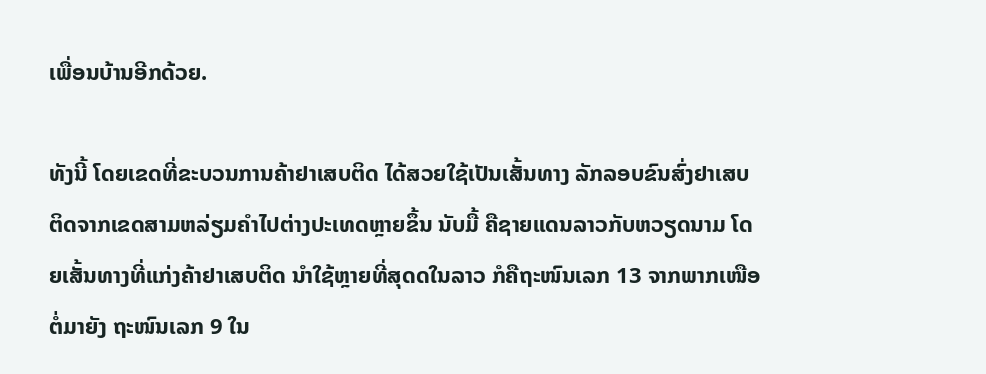ເພື່ອນບ້ານອີກດ້ວຍ.

ທັງນີ້ ໂດຍເຂດທີ່ຂະບວນການຄ້າຢາເສບຕິດ ໄດ້ສວຍໃຊ້ເປັນເສັ້ນທາງ ລັກລອບຂົນສົ່ງຢາເສບຕິດຈາກເຂດສາມຫລ່ຽມຄຳໄປຕ່າງປະເທດຫຼາຍຂຶ້ນ ນັບມື້ ຄືຊາຍແດນລາວກັບຫວຽດນາມ ໂດຍເສັ້ນທາງທີ່ແກ່ງຄ້າຢາເສບຕິດ ນຳໃຊ້ຫຼາຍທີ່ສຸດດໃນລາວ ກໍຄືຖະໜົນເລກ 13 ຈາກພາກເໜືອຕໍ່ມາຍັງ ຖະໜົນເລກ 9 ໃນ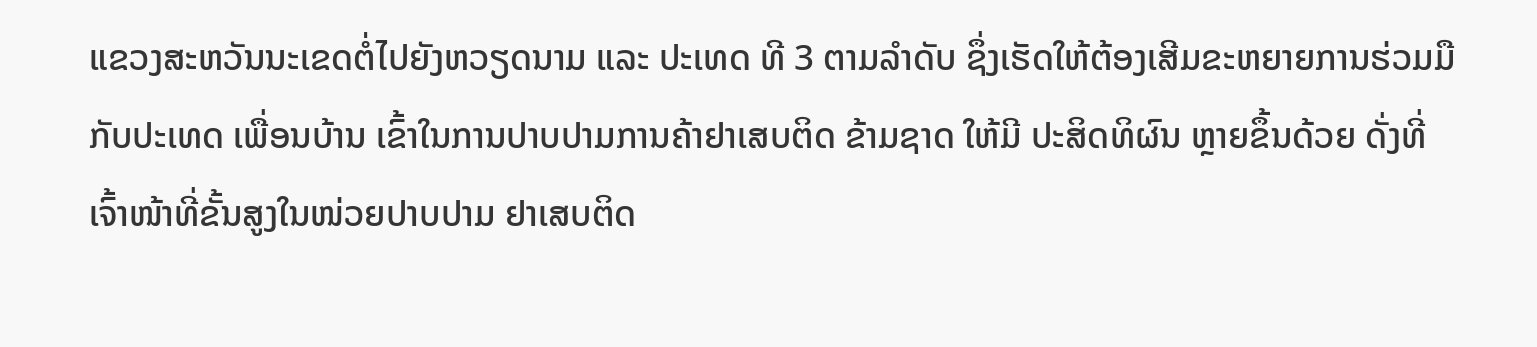ແຂວງສະຫວັນນະເຂດຕໍ່ໄປຍັງຫວຽດນາມ ແລະ ປະເທດ ທີ 3 ຕາມລຳດັບ ຊຶ່ງເຮັດໃຫ້ຕ້ອງເສີມຂະຫຍາຍການຮ່ວມມື ກັບປະເທດ ເພື່ອນບ້ານ ເຂົ້າໃນການປາບປາມການຄ້າຢາເສບຕິດ ຂ້າມຊາດ ໃຫ້ມີ ປະສິດທິຜົນ ຫຼາຍຂຶ້ນດ້ວຍ ດັ່ງທີ່ ເຈົ້າໜ້າທີ່ຂັ້ນສູງໃນໜ່ວຍປາບປາມ ຢາເສບຕິດ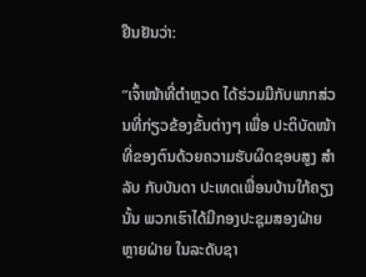ຢືນຢັນວ່າ:

“ເຈົ້າໜ້າທີ່ຕຳຫຼວດ ໄດ້ຮ່ວມມືກັບພາກສ່ວນທີ່ກ່ຽວຂ້ອງຂັ້ນຕ່າງໆ ເພື່ອ ປະຕິບັດໜ້າທີ່ຂອງຕົນດ້ວຍຄວາມຮັບຜິດຊອບສູງ ສຳລັບ ກັບບັນດາ ປະເທດເພື່ອນບ້ານໃກ້ຄຽງນັ້ນ ພວກເຮົາໄດ້ມີກອງປະຊຸມສອງຝ່າຍ ຫຼາຍຝ່າຍ ໃນລະດັບຊາ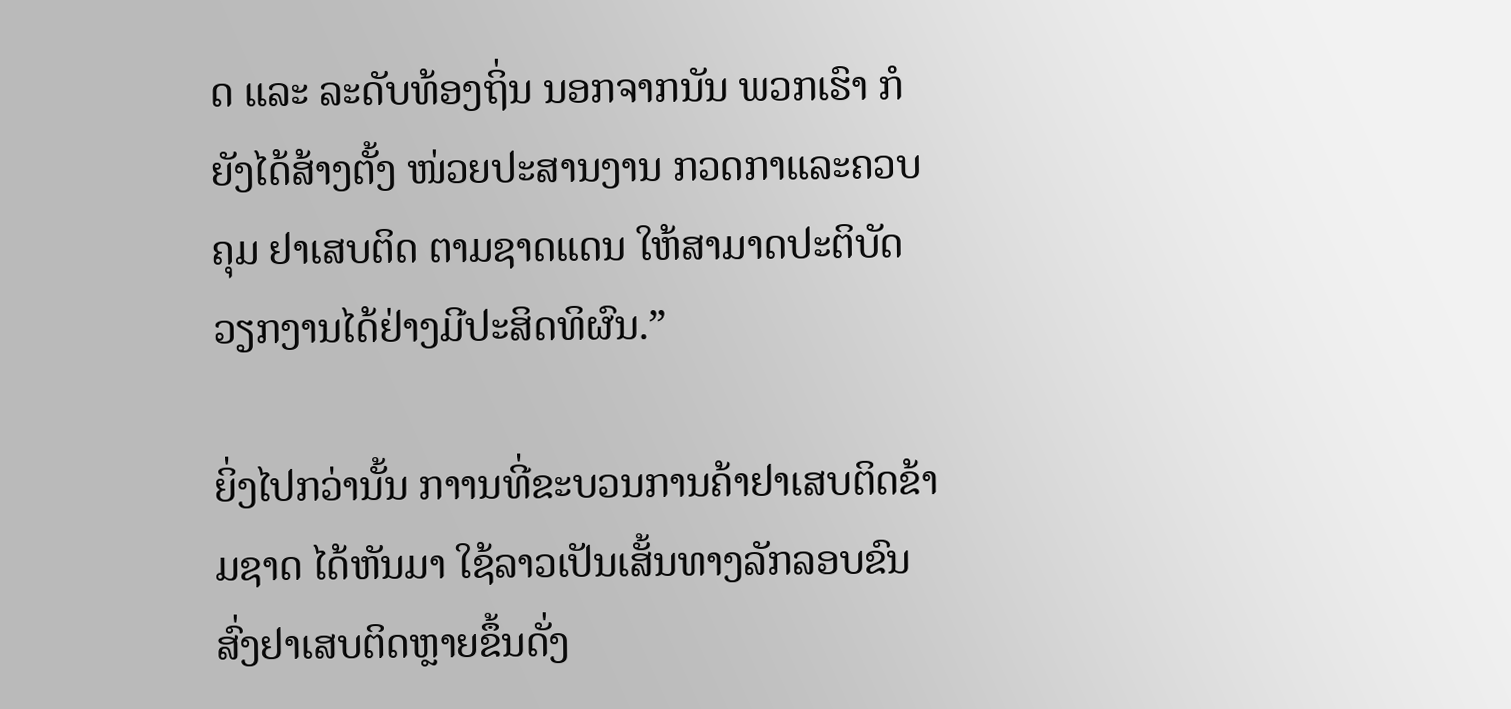ດ ແລະ ລະດັບທ້ອງຖິ່ນ ນອກຈາກນັນ ພວກເຮົາ ກໍຍັງໄດ້ສ້າງຕັ້ງ ໜ່ວຍປະສານງານ ກວດກາແລະຄວບຄຸມ ຢາເສບຕິດ ຕາມຊາດແດນ ໃຫ້ສາມາດປະຕິບັດວຽກງານໄດ້ຢ່າງມີປະສິດທິຜົນ.”

ຍິ່ງໄປກວ່ານັ້ນ ກາານທີ່ຂະບວນການຄ້າຢາເສບຕິດຂ້າມຊາດ ໄດ້ຫັນມາ ໃຊ້ລາວເປັນເສັ້ນທາງລັກລອບຂົນສົ່ງຢາເສບຕິດຫຼາຍຂຶ້ນດັ່ງ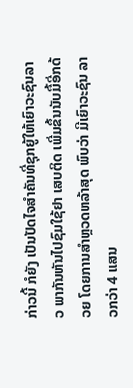ກ່າວນີ້ ກໍຍັງ ເປັນປັດໄຈສຳຄັນທີ່ຊຸກຍູ້ໃຫ້ເຍົາວະຊົນລາວ ພາກັນຫັນໄປຊົມໃຊ້ຢາ ເສບຕິດ ເພີ່ມຂຶ້ນນັບມື້ອີ່ກດ້ວຍ ໂດຍການສຳຫຼວດຫລ້າສຸດ ພົບວ່າ ມີເຍົາວະຊົນ ລາວກວ່າ 4 ແສນ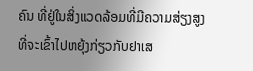ຄົນ ທີ່ຢູ່ໃນສິ່ງແວດລ້ອມທີ່ມີຄວາມສ່ຽງສູງ ທີ່ຈະເຂົ້າໄປຫຍຸ້ງກ່ຽວກັບຢາເສ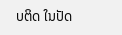ບຕິດ ໃນປັດ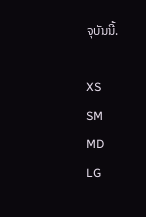ຈຸບັນນີ້.

XS
SM
MD
LG